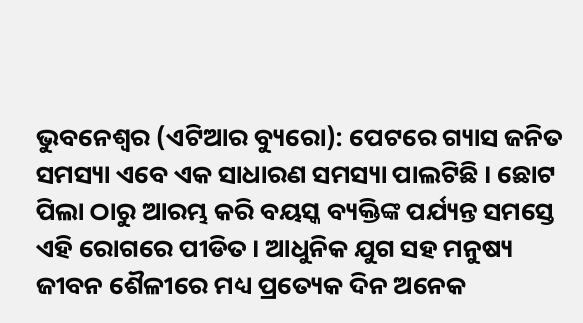ଭୁବନେଶ୍ୱର (ଏଟିଆର ବ୍ୟୁରୋ): ପେଟରେ ଗ୍ୟାସ ଜନିତ ସମସ୍ୟା ଏବେ ଏକ ସାଧାରଣ ସମସ୍ୟା ପାଲଟିଛି । ଛୋଟ ପିଲା ଠାରୁ ଆରମ୍ଭ କରି ବୟସ୍କ ବ୍ୟକ୍ତିଙ୍କ ପର୍ଯ୍ୟନ୍ତ ସମସ୍ତେ ଏହି ରୋଗରେ ପୀଡିତ । ଆଧୁନିକ ଯୁଗ ସହ ମନୁଷ୍ୟ ଜୀବନ ଶୈଳୀରେ ମଧ୍ୟ ପ୍ରତ୍ୟେକ ଦିନ ଅନେକ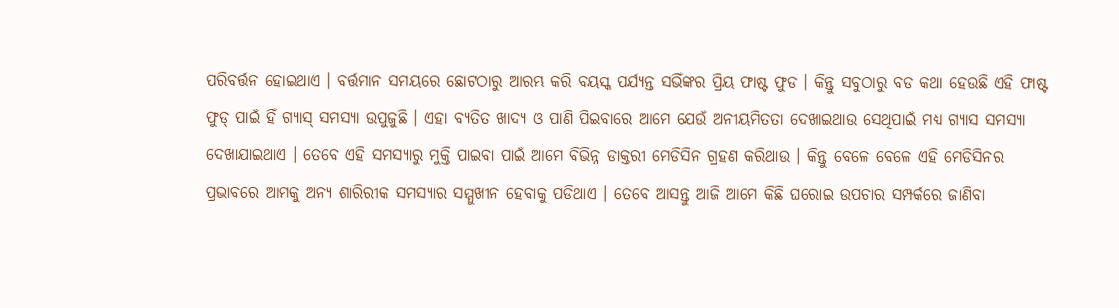ପରିବର୍ତ୍ତନ ହୋଇଥାଏ । ବର୍ତ୍ତମାନ ସମୟରେ ଛୋଟଠାରୁ ଆରମ୍ଭ କରି ବୟସ୍କ ପର୍ଯ୍ୟନ୍ତ ସଭିଁଙ୍କର ପ୍ରିୟ ଫାଷ୍ଟ ଫୁଡ । କିନ୍ତୁ ସବୁଠାରୁ ବଡ କଥା ହେଉଛି ଏହି ଫାଷ୍ଟ ଫୁଡ୍ ପାଇଁ ହିଁ ଗ୍ୟାସ୍ ସମସ୍ୟା ଉପୁଜୁଛି । ଏହା ବ୍ୟତିତ ଖାଦ୍ୟ ଓ ପାଣି ପିଇବାରେ ଆମେ ଯେଉଁ ଅନୀୟମିତତା ଦେଖାଇଥାଉ ସେଥିପାଇଁ ମଧ୍ୟ ଗ୍ୟାସ ସମସ୍ୟା ଦେଖାଯାଇଥାଏ । ତେବେ ଏହି ସମସ୍ୟାରୁ ମୁକ୍ତି ପାଇବା ପାଇଁ ଆମେ ବିଭିନ୍ନ ଡାକ୍ତରୀ ମେଡିସିନ ଗ୍ରହଣ କରିଥାଉ । କିନ୍ତୁ ବେଳେ ବେଳେ ଏହି ମେଡିସିନର ପ୍ରଭାବରେ ଆମକୁ ଅନ୍ୟ ଶାରିରୀକ ସମସ୍ୟାର ସମ୍ମୁଖୀନ ହେବାକୁ ପଡିଥାଏ । ତେବେ ଆସନ୍ତୁ ଆଜି ଆମେ କିଛି ଘରୋଇ ଉପଚାର ସମ୍ପର୍କରେ ଜାଣିବା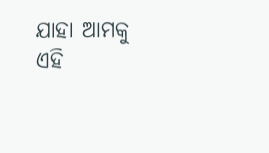ଯାହା ଆମକୁ ଏହି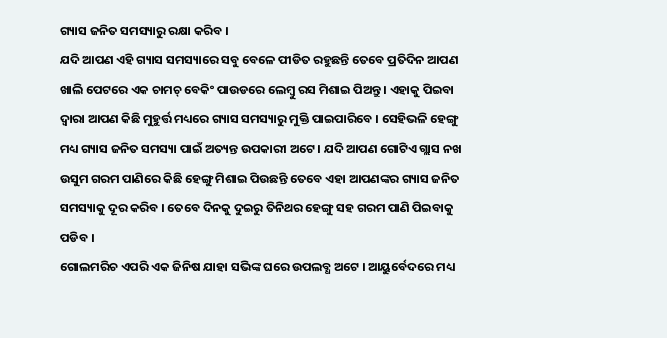ଗ୍ୟାସ ଜନିତ ସମସ୍ୟାରୁ ରକ୍ଷା କରିବ ।
ଯଦି ଆପଣ ଏହି ଗ୍ୟାସ ସମସ୍ୟାରେ ସବୁ ବେଳେ ପୀଡିତ ରହୁଛନ୍ତି ତେବେ ପ୍ରତିଦିନ ଆପଣ ଖାଲି ପେଟରେ ଏକ ଚାମଚ୍ ବେକିଂ ପାଉଡରେ ଲେମ୍ବୁ ରସ ମିଶାଇ ପିଅନ୍ତୁ । ଏହାକୁ ପିଇବା ଦ୍ୱାରା ଆପଣ କିଛି ମୁହୁର୍ତ୍ତ ମଧ୍ୟରେ ଗ୍ୟାସ ସମସ୍ୟାରୁ ମୁକ୍ତି ପାଇପାରିବେ । ସେହିଭଳି ହେଙ୍ଗୁ ମଧ୍ୟ ଗ୍ୟାସ ଜନିତ ସମସ୍ୟା ପାଇଁ ଅତ୍ୟନ୍ତ ଉପକାରୀ ଅଟେ । ଯଦି ଆପଣ ଗୋଟିଏ ଗ୍ଲାସ ନଖ ଉସୁମ ଗରମ ପାଣିରେ କିଛି ହେଙ୍ଗୁ ମିଶାଇ ପିଉଛନ୍ତି ତେବେ ଏହା ଆପଣଙ୍କର ଗ୍ୟାସ ଜନିତ ସମସ୍ୟାକୁ ଦୂର କରିବ । ତେବେ ଦିନକୁ ଦୁଇରୁ ତିନିଥର ହେଙ୍ଗୁ ସହ ଗରମ ପାଣି ପିଇବାକୁ ପଡିବ ।
ଗୋଲମରିଚ ଏପରି ଏକ ଜିନିଷ ଯାହା ସଭିଙ୍କ ଘରେ ଉପଲବ୍ଧ ଅଟେ । ଆୟୁର୍ବେଦରେ ମଧ୍ୟ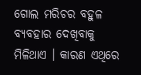ଗୋଲ ମରିଚର ବହୁଳ ବ୍ୟବହାର ଦେଖିବାକୁ ମିଳିଥାଏ । କାରଣ ଏଥିରେ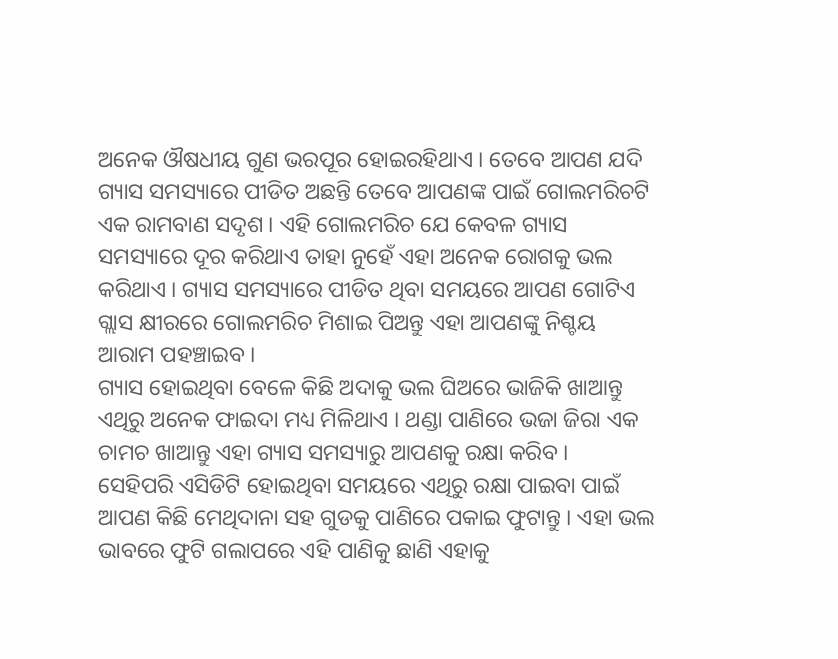ଅନେକ ଔଷଧୀୟ ଗୁଣ ଭରପୂର ହୋଇରହିଥାଏ । ତେବେ ଆପଣ ଯଦି ଗ୍ୟାସ ସମସ୍ୟାରେ ପୀଡିତ ଅଛନ୍ତି ତେବେ ଆପଣଙ୍କ ପାଇଁ ଗୋଲମରିଚଟି ଏକ ରାମବାଣ ସଦୃଶ । ଏହି ଗୋଲମରିଚ ଯେ କେବଳ ଗ୍ୟାସ ସମସ୍ୟାରେ ଦୂର କରିଥାଏ ତାହା ନୁହେଁ ଏହା ଅନେକ ରୋଗକୁ ଭଲ କରିଥାଏ । ଗ୍ୟାସ ସମସ୍ୟାରେ ପୀଡିତ ଥିବା ସମୟରେ ଆପଣ ଗୋଟିଏ ଗ୍ଲାସ କ୍ଷୀରରେ ଗୋଲମରିଚ ମିଶାଇ ପିଅନ୍ତୁ ଏହା ଆପଣଙ୍କୁ ନିଶ୍ଚୟ ଆରାମ ପହଞ୍ଚାଇବ ।
ଗ୍ୟାସ ହୋଇଥିବା ବେଳେ କିଛି ଅଦାକୁ ଭଲ ଘିଅରେ ଭାଜିକି ଖାଆନ୍ତୁ ଏଥିରୁ ଅନେକ ଫାଇଦା ମଧ୍ୟ ମିଳିଥାଏ । ଥଣ୍ଡା ପାଣିରେ ଭଜା ଜିରା ଏକ ଚାମଚ ଖାଆନ୍ତୁ ଏହା ଗ୍ୟାସ ସମସ୍ୟାରୁ ଆପଣକୁ ରକ୍ଷା କରିବ ।
ସେହିପରି ଏସିଡିଟି ହୋଇଥିବା ସମୟରେ ଏଥିରୁ ରକ୍ଷା ପାଇବା ପାଇଁ ଆପଣ କିଛି ମେଥିଦାନା ସହ ଗୁଡକୁ ପାଣିରେ ପକାଇ ଫୁଟାନ୍ତୁ । ଏହା ଭଲ ଭାବରେ ଫୁଟି ଗଲାପରେ ଏହି ପାଣିକୁ ଛାଣି ଏହାକୁ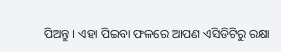ପିଅନ୍ତୁ । ଏହା ପିଇବା ଫଳରେ ଆପଣ ଏସିଡିଟିରୁ ରକ୍ଷା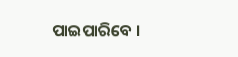ପାଇପାରିବେ ।